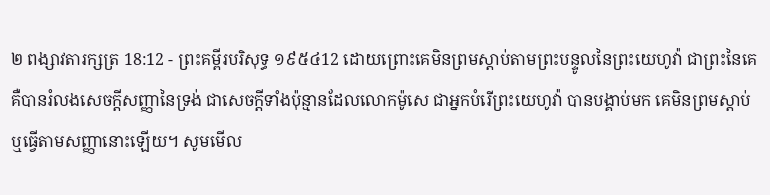២ ពង្សាវតារក្សត្រ 18:12 - ព្រះគម្ពីរបរិសុទ្ធ ១៩៥៤12 ដោយព្រោះគេមិនព្រមស្តាប់តាមព្រះបន្ទូលនៃព្រះយេហូវ៉ា ជាព្រះនៃគេ គឺបានរំលងសេចក្ដីសញ្ញានៃទ្រង់ ជាសេចក្ដីទាំងប៉ុន្មានដែលលោកម៉ូសេ ជាអ្នកបំរើព្រះយេហូវ៉ា បានបង្គាប់មក គេមិនព្រមស្តាប់ ឬធ្វើតាមសញ្ញានោះឡើយ។ សូមមើល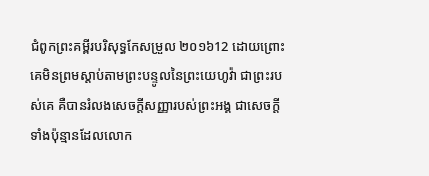ជំពូកព្រះគម្ពីរបរិសុទ្ធកែសម្រួល ២០១៦12 ដោយព្រោះគេមិនព្រមស្តាប់តាមព្រះបន្ទូលនៃព្រះយេហូវ៉ា ជាព្រះរបស់គេ គឺបានរំលងសេចក្ដីសញ្ញារបស់ព្រះអង្គ ជាសេចក្ដីទាំងប៉ុន្មានដែលលោក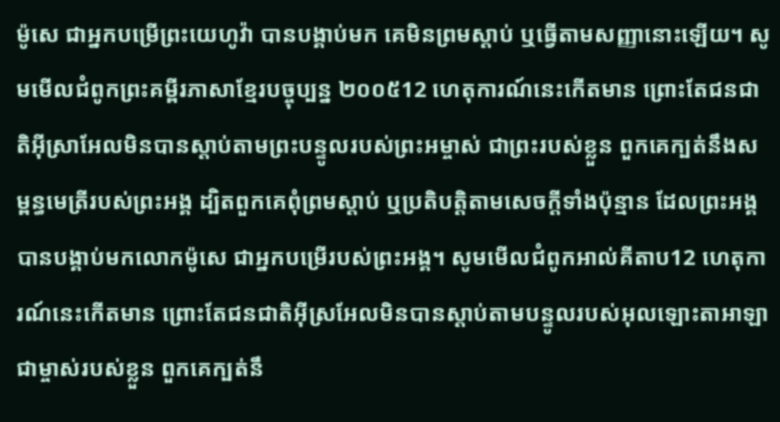ម៉ូសេ ជាអ្នកបម្រើព្រះយេហូវ៉ា បានបង្គាប់មក គេមិនព្រមស្តាប់ ឬធ្វើតាមសញ្ញានោះឡើយ។ សូមមើលជំពូកព្រះគម្ពីរភាសាខ្មែរបច្ចុប្បន្ន ២០០៥12 ហេតុការណ៍នេះកើតមាន ព្រោះតែជនជាតិអ៊ីស្រាអែលមិនបានស្ដាប់តាមព្រះបន្ទូលរបស់ព្រះអម្ចាស់ ជាព្រះរបស់ខ្លួន ពួកគេក្បត់នឹងសម្ពន្ធមេត្រីរបស់ព្រះអង្គ ដ្បិតពួកគេពុំព្រមស្ដាប់ ឬប្រតិបត្តិតាមសេចក្ដីទាំងប៉ុន្មាន ដែលព្រះអង្គបានបង្គាប់មកលោកម៉ូសេ ជាអ្នកបម្រើរបស់ព្រះអង្គ។ សូមមើលជំពូកអាល់គីតាប12 ហេតុការណ៍នេះកើតមាន ព្រោះតែជនជាតិអ៊ីស្រអែលមិនបានស្តាប់តាមបន្ទូលរបស់អុលឡោះតាអាឡា ជាម្ចាស់របស់ខ្លួន ពួកគេក្បត់នឹ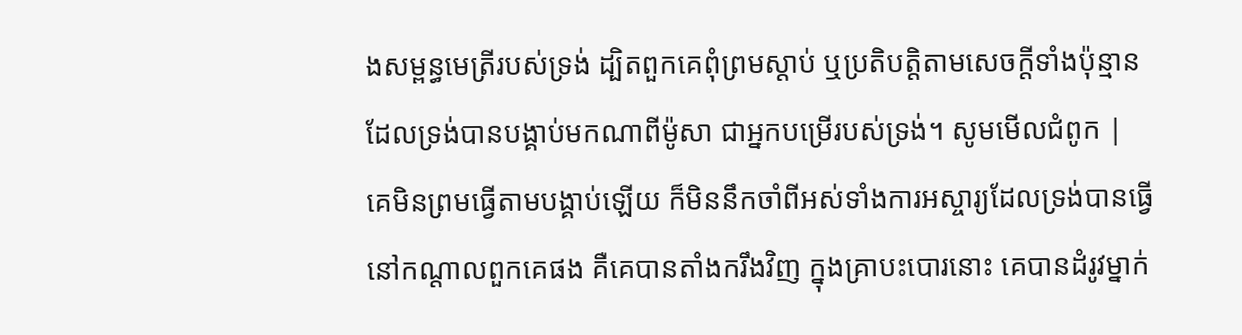ងសម្ពន្ធមេត្រីរបស់ទ្រង់ ដ្បិតពួកគេពុំព្រមស្តាប់ ឬប្រតិបត្តិតាមសេចក្តីទាំងប៉ុន្មាន ដែលទ្រង់បានបង្គាប់មកណាពីម៉ូសា ជាអ្នកបម្រើរបស់ទ្រង់។ សូមមើលជំពូក |
គេមិនព្រមធ្វើតាមបង្គាប់ឡើយ ក៏មិននឹកចាំពីអស់ទាំងការអស្ចារ្យដែលទ្រង់បានធ្វើ នៅកណ្តាលពួកគេផង គឺគេបានតាំងករឹងវិញ ក្នុងគ្រាបះបោរនោះ គេបានដំរូវម្នាក់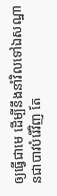ឲ្យធ្វើជាមេ ដើម្បីនឹងនាំវិលទៅឯសណ្ឋានជាបាវបំរើវិញ តែ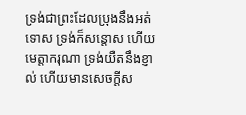ទ្រង់ជាព្រះដែលប្រុងនឹងអត់ទោស ទ្រង់ក៏សន្តោស ហើយមេត្តាករុណា ទ្រង់យឺតនឹងខ្ញាល់ ហើយមានសេចក្ដីស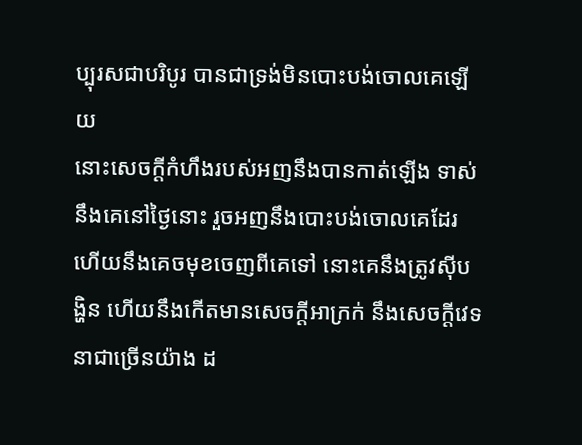ប្បុរសជាបរិបូរ បានជាទ្រង់មិនបោះបង់ចោលគេឡើយ
នោះសេចក្ដីកំហឹងរបស់អញនឹងបានកាត់ឡើង ទាស់នឹងគេនៅថ្ងៃនោះ រួចអញនឹងបោះបង់ចោលគេដែរ ហើយនឹងគេចមុខចេញពីគេទៅ នោះគេនឹងត្រូវស៊ីបង្ហិន ហើយនឹងកើតមានសេចក្ដីអាក្រក់ នឹងសេចក្ដីវេទនាជាច្រើនយ៉ាង ដ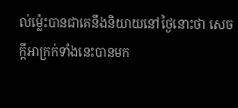ល់ម៉្លេះបានជាគេនឹងនិយាយនៅថ្ងៃនោះថា សេចក្ដីអាក្រក់ទាំងនេះបានមក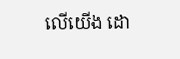លើយើង ដោ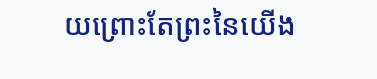យព្រោះតែព្រះនៃយើង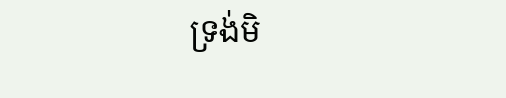ទ្រង់មិ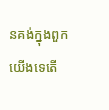នគង់ក្នុងពួកយើងទេតើ